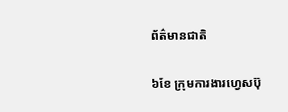ព័ត៌មានជាតិ

៦ខែ ក្រុមការងារហ្វេសប៊ុ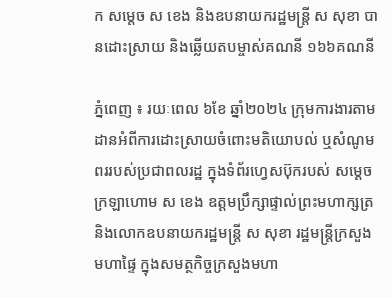ក សម្ដេច ស ខេង និងឧបនាយករដ្ឋមន្ដ្រី ស សុខា បានដោះស្រាយ និងឆ្លើយតបម្ចាស់គណនី ១៦៦គណនី

ភ្នំពេញ ៖ រយៈពេល ៦ខែ ឆ្នាំ២០២៤ ក្រុមការងារតាមដានអំពីការដោះស្រាយចំពោះមតិយោបល់ ឬសំណូមពររបស់ប្រជាពលរដ្ឋ ក្នុងទំព័រហ្វេសប៊ុករបស់ សម្តេចក្រឡាហោម ស ខេង ឧត្តមប្រឹក្សាផ្ទាល់ព្រះមហាក្សត្រ និងលោកឧបនាយករដ្ឋមន្ដ្រី ស សុខា រដ្ឋមន្ដ្រីក្រសួងមហាផ្ទៃ ក្នុងសមត្ថកិច្ចក្រសួងមហា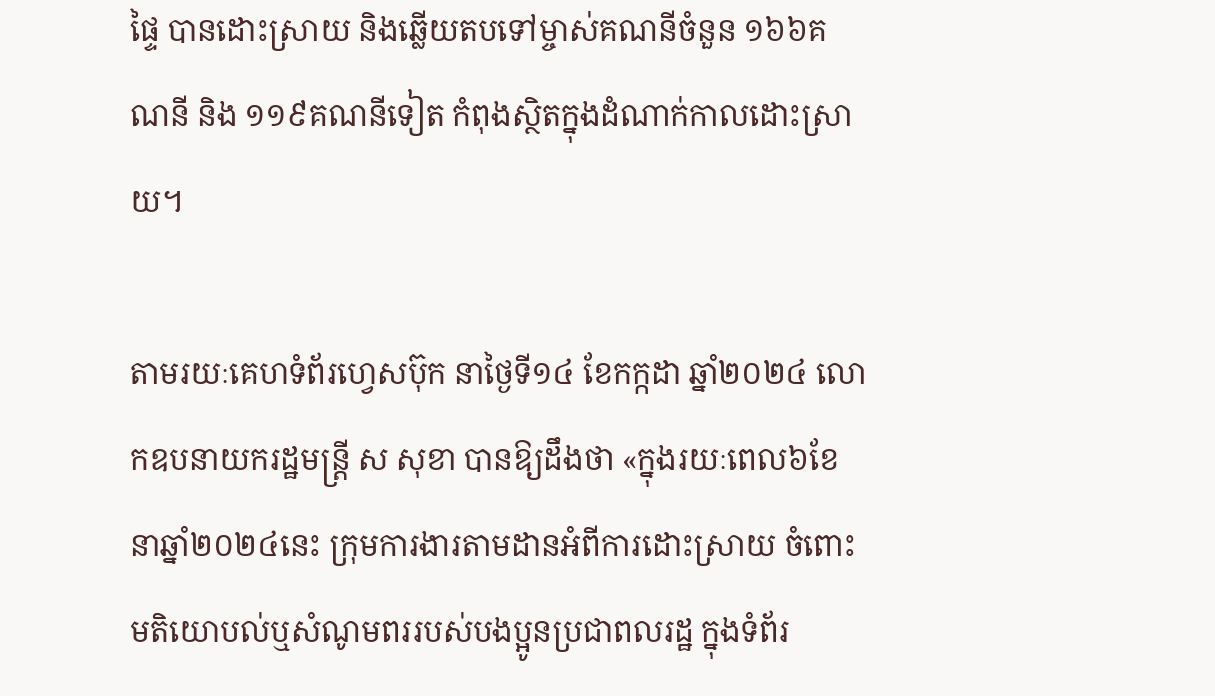ផ្ទៃ បានដោះស្រាយ និងឆ្លើយតបទៅម្ចាស់គណនីចំនួន ១៦៦គណនី និង ១១៩គណនីទៀត កំពុងស្ថិតក្នុងដំណាក់កាលដោះស្រាយ។

តាមរយៈគេហទំព័រហ្វេសប៊ុក នាថ្ងៃទី១៤ ខែកក្កដា ឆ្នាំ២០២៤ លោកឧបនាយករដ្ឋមន្ដ្រី ស សុខា បានឱ្យដឹងថា «ក្នុងរយៈពេល៦ខែ នាឆ្នាំ២០២៤នេះ ក្រុមការងារតាមដានអំពីការដោះស្រាយ ចំពោះមតិយោបល់ឬសំណូមពររបស់បងប្អូនប្រជាពលរដ្ឋ ក្នុងទំព័រ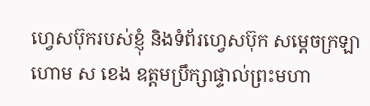ហ្វេសប៊ុករបស់ខ្ញុំ និងទំព័រហ្វេសប៊ុក សម្តេចក្រឡាហោម ស ខេង ឧត្តមប្រឹក្សាផ្ទាល់ព្រះមហា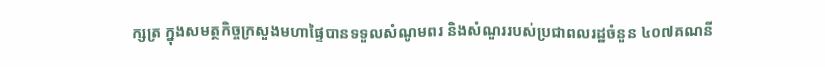ក្សត្រ ក្នុងសមត្ថកិច្ចក្រសួងមហាផ្ទៃបានទទួលសំណូមពរ និងសំណួររបស់ប្រជាពលរដ្ឋចំនួន ៤០៧គណនី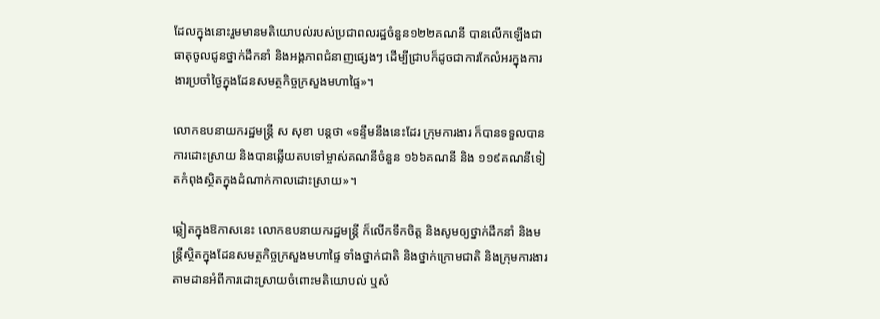ដែលក្នុងនោះរួមមានមតិយោបល់របស់ប្រជាពលរដ្ឋចំនួន១២២គណនី បានលើកឡើងជាធាតុចូលជូនថ្នាក់ដឹកនាំ និងអង្គភាពជំនាញផ្សេងៗ ដើម្បីជ្រាបក៏ដូចជាការកែលំអរក្នុងការងារប្រចាំថ្ងៃក្នុងដែនសមត្ថកិច្ចក្រសួងមហាផ្ទៃ»។

លោកឧបនាយករដ្ឋមន្ដ្រី ស សុខា បន្ដថា «ទន្ទឹមនឹងនេះដែរ ក្រុមការងារ ក៏បានទទួលបានការដោះស្រាយ និងបានឆ្លើយតបទៅម្ចាស់គណនីចំនួន ១៦៦គណនី និង ១១៩គណនីទៀតកំពុងស្ថិតក្នុងដំណាក់កាលដោះស្រាយ»។

ឆ្លៀតក្នុងឱកាសនេះ លោកឧបនាយករដ្ឋមន្ដ្រី ក៏លើកទឹកចិត្ត និងសូមឲ្យថ្នាក់ដឹកនាំ និងមន្ត្រីស្ថិតក្នុងដែនសមត្ថកិច្ចក្រសួងមហាផ្ទៃ ទាំងថ្នាក់ជាតិ និងថ្នាក់ក្រោមជាតិ និងក្រុមការងារតាមដានអំពីការដោះស្រាយចំពោះមតិយោបល់ ឬសំ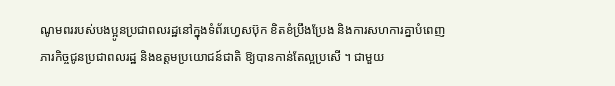ណូមពររបស់បងប្អូនប្រជាពលរដ្ឋនៅក្នុងទំព័រហ្វេសប៊ុក ខិតខំប្រឹងប្រែង និងការសហការគ្នាបំពេញភារកិច្ចជូនប្រជាពលរដ្ឋ និងឧត្តមប្រយោជន៍ជាតិ ឱ្យបានកាន់តែល្អប្រសើ ។ ជាមួយ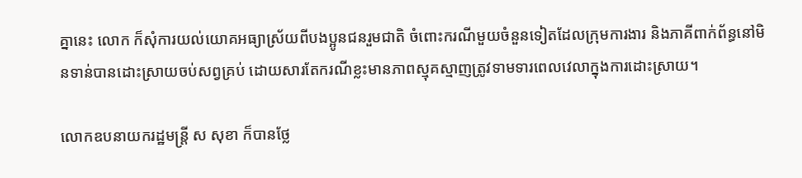គ្នានេះ លោក ក៏សុំការយល់យោគអធ្យាស្រ័យពីបងប្អូនជនរួមជាតិ ចំពោះករណីមួយចំនួនទៀតដែលក្រុមការងារ និងភាគីពាក់ព័ន្ធនៅមិនទាន់បានដោះស្រាយចប់សព្វគ្រប់ ដោយសារតែករណីខ្លះមានភាពស្មុគស្មាញត្រូវទាមទារពេលវេលាក្នុងការដោះស្រាយ។

លោកឧបនាយករដ្ឋមន្ដ្រី ស សុខា ក៏បានថ្លែ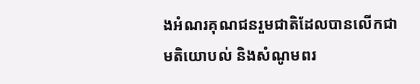ងអំណរគុណជនរួមជាតិដែលបានលើកជាមតិយោបល់ និងសំណូមពរ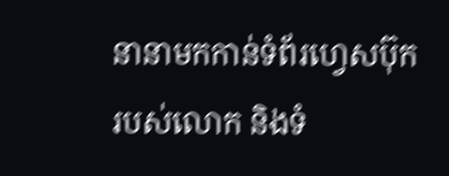នានាមកកាន់ទំព័រហ្វេសប៊ុករបស់លោក និងទំ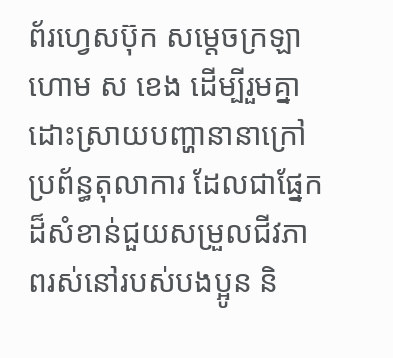ព័រហ្វេសប៊ុក សម្តេចក្រឡាហោម ស ខេង ដើម្បីរួមគ្នាដោះស្រាយបញ្ហានានាក្រៅប្រព័ន្ធតុលាការ ដែលជាផ្នែកដ៏សំខាន់ជួយសម្រួលជីវភាពរស់នៅរបស់បងប្អូន និ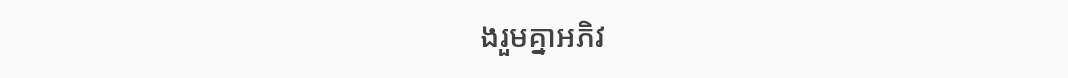ងរួមគ្នាអភិវ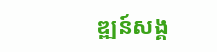ឌ្ឍន៍សង្គ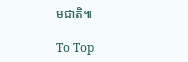មជាតិ៕

To Top